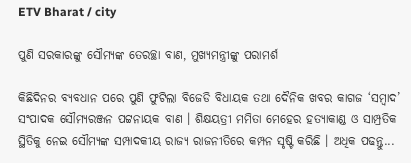ETV Bharat / city

ପୁଣି ସରକାରଙ୍କୁ ସୌମ୍ୟଙ୍କ ତେରଚ୍ଛା ବାଣ, ମୁଖ୍ୟମନ୍ତ୍ରୀଙ୍କୁ ପରାମର୍ଶ

କିଛିଦିନର ବ୍ୟବଧାନ ପରେ ପୁଣି ଫୁଟିଲା ବିଜେଡି ବିଧାୟକ ତଥା ଦୈନିକ ଖବର କାଗଜ ‘ସମ୍ବାଦ’ ସଂପାଦକ ସୌମ୍ୟରଞ୍ଜନ ପଟ୍ଟନାୟକ ବାଣ । ଶିକ୍ଷୟତ୍ରୀ ମମିତା ମେହେର ହତ୍ୟାକାଣ୍ଡ ଓ ସାମ୍ପ୍ରତିକ ସ୍ଥିତିକୁ ନେଇ ସୌମ୍ୟଙ୍କ ସମ୍ପାଦକୀୟ ରାଜ୍ୟ ରାଜନୀତିରେ କମ୍ପନ ସୃଷ୍ଟି କରିଛି । ଅଧିକ ପଢନ୍ତୁ...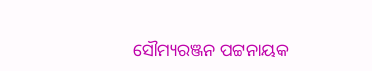ସୌମ୍ୟରଞ୍ଜନ ପଟ୍ଟନାୟକ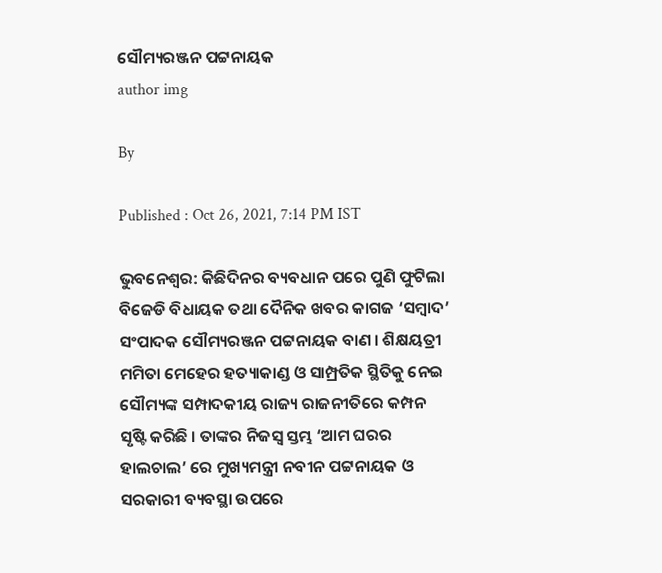ସୌମ୍ୟରଞ୍ଜନ ପଟ୍ଟନାୟକ
author img

By

Published : Oct 26, 2021, 7:14 PM IST

ଭୁବନେଶ୍ବର: କିଛିଦିନର ବ୍ୟବଧାନ ପରେ ପୁଣି ଫୁଟିଲା ବିଜେଡି ବିଧାୟକ ତଥା ଦୈନିକ ଖବର କାଗଜ ‘ସମ୍ବାଦ’ ସଂପାଦକ ସୌମ୍ୟରଞ୍ଜନ ପଟ୍ଟନାୟକ ବାଣ । ଶିକ୍ଷୟତ୍ରୀ ମମିତା ମେହେର ହତ୍ୟାକାଣ୍ଡ ଓ ସାମ୍ପ୍ରତିକ ସ୍ଥିତିକୁ ନେଇ ସୌମ୍ୟଙ୍କ ସମ୍ପାଦକୀୟ ରାଜ୍ୟ ରାଜନୀତିରେ କମ୍ପନ ସୃଷ୍ଟି କରିଛି । ତାଙ୍କର ନିଜସ୍ବ ସ୍ତମ୍ଭ ‘ଆମ ଘରର ହାଲଚାଲ’ ରେ ମୁଖ୍ୟମନ୍ତ୍ରୀ ନବୀନ ପଟ୍ଟନାୟକ ଓ ସରକାରୀ ବ୍ୟବସ୍ଥା ଉପରେ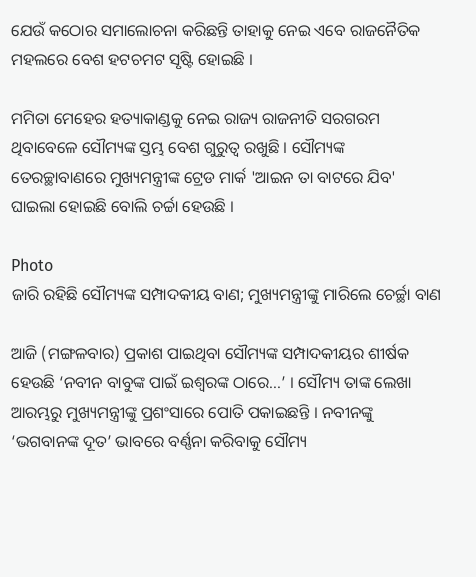ଯେଉଁ କଠୋର ସମାଲୋଚନା କରିଛନ୍ତି ତାହାକୁ ନେଇ ଏବେ ରାଜନୈତିକ ମହଲରେ ବେଶ ହଟଚମଟ ସୃଷ୍ଟି ହୋଇଛି ।

ମମିତା ମେହେର ହତ୍ୟାକାଣ୍ଡକୁ ନେଇ ରାଜ୍ୟ ରାଜନୀତି ସରଗରମ ଥିବାବେଳେ ସୌମ୍ୟଙ୍କ ସ୍ତମ୍ଭ ବେଶ ଗୁରୁତ୍ବ ରଖୁଛି । ସୌମ୍ୟଙ୍କ ତେରଚ୍ଛାବାଣରେ ମୁଖ୍ୟମନ୍ତ୍ରୀଙ୍କ ଟ୍ରେଡ ମାର୍କ 'ଆଇନ ତା ବାଟରେ ଯିବ' ଘାଇଲା ହୋଇଛି ବୋଲି ଚର୍ଚ୍ଚା ହେଉଛି ।

Photo
ଜାରି ରହିଛି ସୌମ୍ୟଙ୍କ ସମ୍ପାଦକୀୟ ବାଣ; ମୁଖ୍ୟମନ୍ତ୍ରୀଙ୍କୁ ମାରିଲେ ଚେର୍ଚ୍ଛା ବାଣ

ଆଜି (ମଙ୍ଗଳବାର) ପ୍ରକାଶ ପାଇଥିବା ସୌମ୍ୟଙ୍କ ସମ୍ପାଦକୀୟର ଶୀର୍ଷକ ହେଉଛି ‘ନବୀନ ବାବୁଙ୍କ ପାଇଁ ଇଶ୍ବରଙ୍କ ଠାରେ...’ । ସୌମ୍ୟ ତାଙ୍କ ଲେଖା ଆରମ୍ଭରୁ ମୁଖ୍ୟମନ୍ତ୍ରୀଙ୍କୁ ପ୍ରଶଂସାରେ ପୋତି ପକାଇଛନ୍ତି । ନବୀନଙ୍କୁ ‘ଭଗବାନଙ୍କ ଦୂତ’ ଭାବରେ ବର୍ଣ୍ଣନା କରିବାକୁ ସୌମ୍ୟ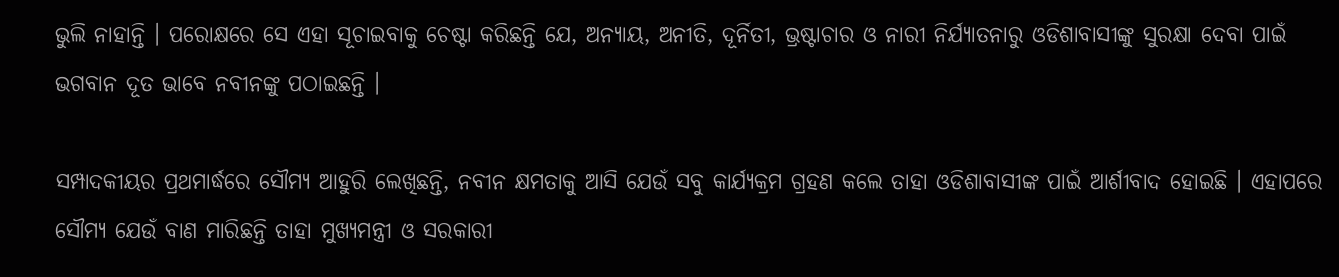ଭୁଲି ନାହାନ୍ତି । ପରୋକ୍ଷରେ ସେ ଏହା ସୂଚାଇବାକୁ ଚେଷ୍ଟା କରିଛନ୍ତି ଯେ, ଅନ୍ୟାୟ, ଅନୀତି, ଦୂର୍ନିତୀ, ଭ୍ରଷ୍ଟାଚାର ଓ ନାରୀ ନିର୍ଯ୍ୟାତନାରୁ ଓଡିଶାବାସୀଙ୍କୁ ସୁରକ୍ଷା ଦେବା ପାଇଁ ଭଗବାନ ଦୂତ ଭାବେ ନବୀନଙ୍କୁ ପଠାଇଛନ୍ତି ।

ସମ୍ପାଦକୀୟର ପ୍ରଥମାର୍ଦ୍ଧରେ ସୌମ୍ୟ ଆହୁରି ଲେଖିଛନ୍ତି, ନବୀନ କ୍ଷମତାକୁ ଆସି ଯେଉଁ ସବୁ କାର୍ଯ୍ୟକ୍ରମ ଗ୍ରହଣ କଲେ ତାହା ଓଡିଶାବାସୀଙ୍କ ପାଇଁ ଆର୍ଶୀବାଦ ହୋଇଛି । ଏହାପରେ ସୌମ୍ୟ ଯେଉଁ ବାଣ ମାରିଛନ୍ତି ତାହା ମୁଖ୍ୟମନ୍ତ୍ରୀ ଓ ସରକାରୀ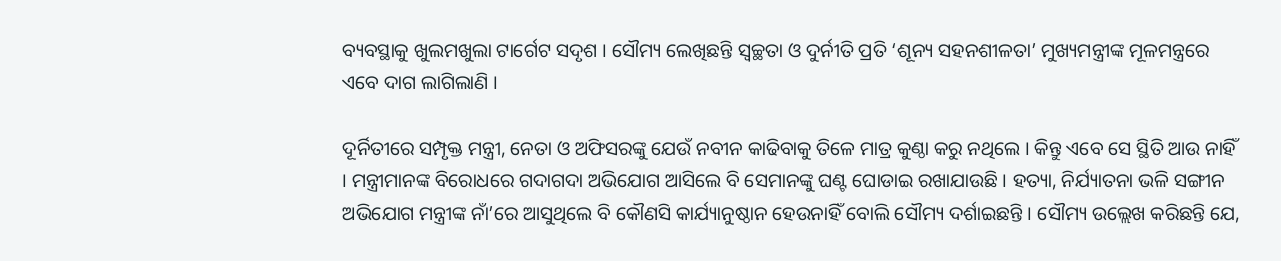ବ୍ୟବସ୍ଥାକୁ ଖୁଲମଖୁଲା ଟାର୍ଗେଟ ସଦୃଶ । ସୌମ୍ୟ ଲେଖିଛନ୍ତି ସ୍ବଚ୍ଛତା ଓ ଦୁର୍ନୀତି ପ୍ରତି ‘ଶୂନ୍ୟ ସହନଶୀଳତା’ ମୁଖ୍ୟମନ୍ତ୍ରୀଙ୍କ ମୂଳମନ୍ତ୍ରରେ ଏବେ ଦାଗ ଲାଗିଲାଣି ।

ଦୂର୍ନିତୀରେ ସମ୍ପୃକ୍ତ ମନ୍ତ୍ରୀ, ନେତା ଓ ଅଫିସରଙ୍କୁ ଯେଉଁ ନବୀନ କାଢିବାକୁ ତିଳେ ମାତ୍ର କୁଣ୍ଠା କରୁ ନଥିଲେ । କିନ୍ତୁ ଏବେ ସେ ସ୍ଥିତି ଆଉ ନାହିଁ । ମନ୍ତ୍ରୀମାନଙ୍କ ବିରୋଧରେ ଗଦାଗଦା ଅଭିଯୋଗ ଆସିଲେ ବି ସେମାନଙ୍କୁ ଘଣ୍ଟ ଘୋଡାଇ ରଖାଯାଉଛି । ହତ୍ୟା, ନିର୍ଯ୍ୟାତନା ଭଳି ସଙ୍ଗୀନ ଅଭିଯୋଗ ମନ୍ତ୍ରୀଙ୍କ ନାଁ’ରେ ଆସୁଥିଲେ ବି କୌଣସି କାର୍ଯ୍ୟାନୁଷ୍ଠାନ ହେଉନାହିଁ ବୋଲି ସୌମ୍ୟ ଦର୍ଶାଇଛନ୍ତି । ସୌମ୍ୟ ଉଲ୍ଲେଖ କରିଛନ୍ତି ଯେ,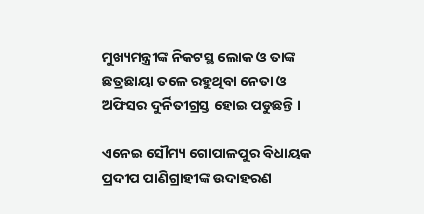ମୁଖ୍ୟମନ୍ତ୍ରୀଙ୍କ ନିକଟସ୍ଥ ଲୋକ ଓ ତାଙ୍କ ଛତ୍ରଛାୟା ତଳେ ରହୁଥିବା ନେତା ଓ ଅଫିସର ଦୁର୍ନିତୀଗ୍ରସ୍ତ ହୋଇ ପଡୁଛନ୍ତି ।

ଏନେଇ ସୌମ୍ୟ ଗୋପାଳପୁର ବିଧାୟକ ପ୍ରଦୀପ ପାଣିଗ୍ରାହୀଙ୍କ ଉଦାହରଣ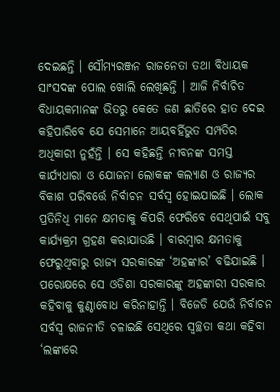ଦେଇଛନ୍ତି । ସୌମ୍ୟରଞ୍ଜନ ରାଜନେତା ତଥା ବିଧାୟକ ସାଂସଦଙ୍କ ପୋଲ ଖୋଲି ଲେଖିଛନ୍ତି । ଆଜି ନିର୍ବାଚିତ ବିଧାୟକମାନଙ୍କ ଭିତରୁ କେତେ ଜଣ ଛାତିରେ ହାତ ଦେଇ କହିପାରିବେ ଯେ ସେମାନେ ଆୟବର୍ହିଭୁତ ସମ୍ପତିର ଅଧିକାରୀ ନୁହଁନ୍ତି । ସେ କହିଛନ୍ତି ନୀବନଙ୍କ ସମସ୍ତ କାର୍ଯ୍ୟଧାରା ଓ ଯୋଜନା ଲୋକଙ୍କ କଲ୍ୟାଣ ଓ ରାଜ୍ୟର ବିକାଶ ପରିବର୍ତ୍ତେ ନିର୍ବାଚନ ସର୍ବସ୍ବ ହୋଇଯାଇଛି । ଲୋକ ପ୍ରତିନିଧି ମାନେ କ୍ଷମତାକୁ କିପରି ଫେରିବେ ସେଥିପାଇଁ ସବୁ କାର୍ଯ୍ୟକ୍ରମ ଗ୍ରହଣ କରାଯାଉଛି । ବାରମ୍ବାର କ୍ଷମତାକୁ ଫେରୁଥିବାରୁ ରାଜ୍ୟ ସରକାରଙ୍କ ‘ଅହଙ୍କାର’ ବଢିଯାଇଛି । ପରୋକ୍ଷରେ ସେ ଓଡିଶା ସରକାରଙ୍କୁ ଅହଙ୍କାରୀ ସରକାର କହିବାକୁ କୁଣ୍ଠାବୋଧ କରିନାହାନ୍ତି । ବିଜେଡି ଯେଉଁ ନିର୍ବାଚନ ସର୍ବସ୍ବ ରାଜନୀତି ଚଳାଇଛି ସେଥିରେ ସ୍ବଚ୍ଛତା କଥା କହିବା ‘ଲଙ୍କାରେ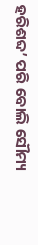ହରିଶବ୍ଦ’ ପରି ବୋଲି ସୌମ୍ୟ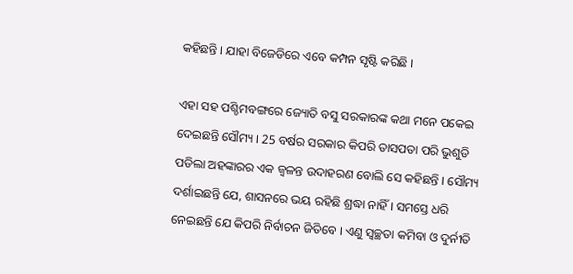କହିଛନ୍ତି । ଯାହା ବିଜେଡିରେ ଏବେ କମ୍ପନ ସୃଷ୍ଟି କରିଛି ।

ଏହା ସହ ପଶ୍ଚିମବଙ୍ଗରେ ଜ୍ୟୋତି ବସୁ ସରକାରଙ୍କ କଥା ମନେ ପକେଇ ଦେଇଛନ୍ତି ସୌମ୍ୟ । 25 ବର୍ଷର ସରକାର କିପରି ତାସପତା ପରି ଭୁଶୁଡି ପଡିଲା ଅହଙ୍କାରର ଏକ ଜ୍ବଳନ୍ତ ଉଦାହରଣ ବୋଲି ସେ କହିଛନ୍ତି । ସୌମ୍ୟ ଦର୍ଶାଇଛନ୍ତି ଯେ, ଶାସନରେ ଭୟ ରହିଛି ଶ୍ରଦ୍ଧା ନାହିଁ । ସମସ୍ତେ ଧରି ନେଇଛନ୍ତି ଯେ କିପରି ନିର୍ବାଚନ ଜିତିବେ । ଏଣୁ ସ୍ବଚ୍ଛତା କମିବା ଓ ଦୁର୍ନୀତି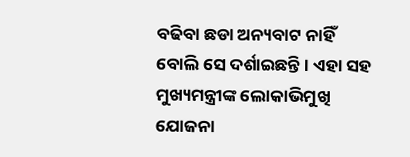ବଢିବା ଛଡା ଅନ୍ୟବାଟ ନାହିଁ ବୋଲି ସେ ଦର୍ଶାଇଛନ୍ତି । ଏହା ସହ ମୁଖ୍ୟମନ୍ତ୍ରୀଙ୍କ ଲୋକାଭିମୁଖି ଯୋଜନା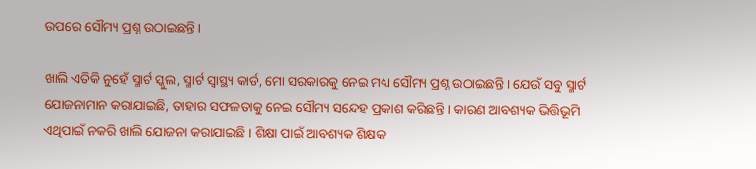ଉପରେ ସୌମ୍ୟ ପ୍ରଶ୍ନ ଉଠାଇଛନ୍ତି ।

ଖାଲି ଏତିକି ନୁହେଁ ସ୍ମାର୍ଟ ସ୍କୁଲ, ସ୍ମାର୍ଟ ସ୍ବାସ୍ଥ୍ୟ କାର୍ଡ, ମୋ ସରକାରକୁ ନେଇ ମଧ୍ୟ ସୌମ୍ୟ ପ୍ରଶ୍ନ ଉଠାଇଛନ୍ତି । ଯେଉଁ ସବୁ ସ୍ମାର୍ଟ ଯୋଜନାମାନ କରାଯାଇଛି, ତାହାର ସଫଳତାକୁ ନେଇ ସୌମ୍ୟ ସନ୍ଦେହ ପ୍ରକାଶ କରିଛନ୍ତି । କାରଣ ଆବଶ୍ୟକ ଭିତ୍ତିଭୂମି ଏଥିପାଇଁ ନକରି ଖାଲି ଯୋଜନା କରାଯାଇଛି । ଶିକ୍ଷା ପାଇଁ ଆବଶ୍ୟକ ଶିକ୍ଷକ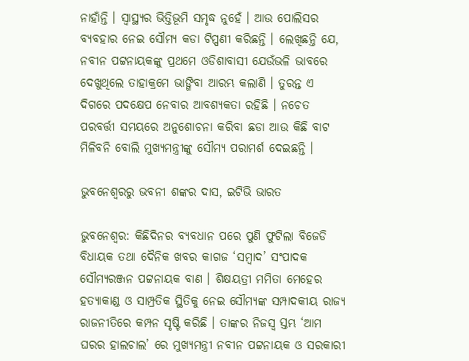ନାହାଁନ୍ତି । ସ୍ବାସ୍ଥ୍ୟର ଭିତ୍ତିଭୂମି ସମୃଦ୍ଧ ନୁହେଁ । ଆଉ ପୋଲିସର ବ୍ୟବହାର ନେଇ ସୌମ୍ୟ କଡା ଟିପ୍ପଣୀ କରିଛନ୍ତି । ଲେଖିଛନ୍ତି ଯେ, ନବୀନ ପଟ୍ଟନାୟକଙ୍କୁ ପ୍ରଥମେ ଓଡିଶାବାସୀ ଯେଉଁଭଳି ଭାବରେ ଦେଖୁଥିଲେ ତାହାକ୍ରମେ ଭାଙ୍ଗିବା ଆରମ୍ଭ କଲାଣି । ତୁରନ୍ତ ଏ ଦିଗରେ ପଦକ୍ଷେପ ନେବାର ଆବଶ୍ୟକତା ରହିଛି । ନଚେତ ପରବର୍ତ୍ତୀ ସମୟରେ ଅନୁଶୋଚନା କରିବା ଛଡା ଆଉ କିଛି ବାଟ ମିଳିବନି ବୋଲି ମୁଖ୍ୟମନ୍ତ୍ରୀଙ୍କୁ ସୌମ୍ୟ ପରାମର୍ଶ ଦେଇଛନ୍ତି ।

ଭୁବନେଶ୍ବରରୁ ଭବନୀ ଶଙ୍କର ଦାସ, ଇଟିଭି ଭାରତ

ଭୁବନେଶ୍ବର: କିଛିଦିନର ବ୍ୟବଧାନ ପରେ ପୁଣି ଫୁଟିଲା ବିଜେଡି ବିଧାୟକ ତଥା ଦୈନିକ ଖବର କାଗଜ ‘ସମ୍ବାଦ’ ସଂପାଦକ ସୌମ୍ୟରଞ୍ଜନ ପଟ୍ଟନାୟକ ବାଣ । ଶିକ୍ଷୟତ୍ରୀ ମମିତା ମେହେର ହତ୍ୟାକାଣ୍ଡ ଓ ସାମ୍ପ୍ରତିକ ସ୍ଥିତିକୁ ନେଇ ସୌମ୍ୟଙ୍କ ସମ୍ପାଦକୀୟ ରାଜ୍ୟ ରାଜନୀତିରେ କମ୍ପନ ସୃଷ୍ଟି କରିଛି । ତାଙ୍କର ନିଜସ୍ବ ସ୍ତମ୍ଭ ‘ଆମ ଘରର ହାଲଚାଲ’ ରେ ମୁଖ୍ୟମନ୍ତ୍ରୀ ନବୀନ ପଟ୍ଟନାୟକ ଓ ସରକାରୀ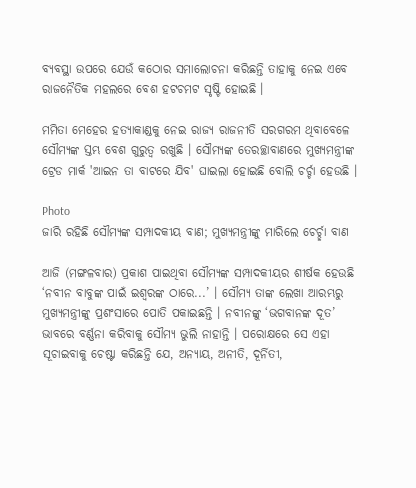ବ୍ୟବସ୍ଥା ଉପରେ ଯେଉଁ କଠୋର ସମାଲୋଚନା କରିଛନ୍ତି ତାହାକୁ ନେଇ ଏବେ ରାଜନୈତିକ ମହଲରେ ବେଶ ହଟଚମଟ ସୃଷ୍ଟି ହୋଇଛି ।

ମମିତା ମେହେର ହତ୍ୟାକାଣ୍ଡକୁ ନେଇ ରାଜ୍ୟ ରାଜନୀତି ସରଗରମ ଥିବାବେଳେ ସୌମ୍ୟଙ୍କ ସ୍ତମ୍ଭ ବେଶ ଗୁରୁତ୍ବ ରଖୁଛି । ସୌମ୍ୟଙ୍କ ତେରଚ୍ଛାବାଣରେ ମୁଖ୍ୟମନ୍ତ୍ରୀଙ୍କ ଟ୍ରେଡ ମାର୍କ 'ଆଇନ ତା ବାଟରେ ଯିବ' ଘାଇଲା ହୋଇଛି ବୋଲି ଚର୍ଚ୍ଚା ହେଉଛି ।

Photo
ଜାରି ରହିଛି ସୌମ୍ୟଙ୍କ ସମ୍ପାଦକୀୟ ବାଣ; ମୁଖ୍ୟମନ୍ତ୍ରୀଙ୍କୁ ମାରିଲେ ଚେର୍ଚ୍ଛା ବାଣ

ଆଜି (ମଙ୍ଗଳବାର) ପ୍ରକାଶ ପାଇଥିବା ସୌମ୍ୟଙ୍କ ସମ୍ପାଦକୀୟର ଶୀର୍ଷକ ହେଉଛି ‘ନବୀନ ବାବୁଙ୍କ ପାଇଁ ଇଶ୍ବରଙ୍କ ଠାରେ...’ । ସୌମ୍ୟ ତାଙ୍କ ଲେଖା ଆରମ୍ଭରୁ ମୁଖ୍ୟମନ୍ତ୍ରୀଙ୍କୁ ପ୍ରଶଂସାରେ ପୋତି ପକାଇଛନ୍ତି । ନବୀନଙ୍କୁ ‘ଭଗବାନଙ୍କ ଦୂତ’ ଭାବରେ ବର୍ଣ୍ଣନା କରିବାକୁ ସୌମ୍ୟ ଭୁଲି ନାହାନ୍ତି । ପରୋକ୍ଷରେ ସେ ଏହା ସୂଚାଇବାକୁ ଚେଷ୍ଟା କରିଛନ୍ତି ଯେ, ଅନ୍ୟାୟ, ଅନୀତି, ଦୂର୍ନିତୀ,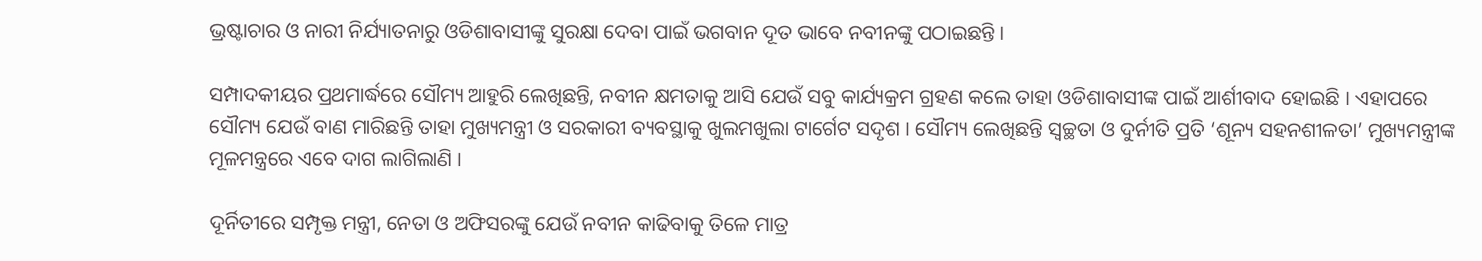ଭ୍ରଷ୍ଟାଚାର ଓ ନାରୀ ନିର୍ଯ୍ୟାତନାରୁ ଓଡିଶାବାସୀଙ୍କୁ ସୁରକ୍ଷା ଦେବା ପାଇଁ ଭଗବାନ ଦୂତ ଭାବେ ନବୀନଙ୍କୁ ପଠାଇଛନ୍ତି ।

ସମ୍ପାଦକୀୟର ପ୍ରଥମାର୍ଦ୍ଧରେ ସୌମ୍ୟ ଆହୁରି ଲେଖିଛନ୍ତି, ନବୀନ କ୍ଷମତାକୁ ଆସି ଯେଉଁ ସବୁ କାର୍ଯ୍ୟକ୍ରମ ଗ୍ରହଣ କଲେ ତାହା ଓଡିଶାବାସୀଙ୍କ ପାଇଁ ଆର୍ଶୀବାଦ ହୋଇଛି । ଏହାପରେ ସୌମ୍ୟ ଯେଉଁ ବାଣ ମାରିଛନ୍ତି ତାହା ମୁଖ୍ୟମନ୍ତ୍ରୀ ଓ ସରକାରୀ ବ୍ୟବସ୍ଥାକୁ ଖୁଲମଖୁଲା ଟାର୍ଗେଟ ସଦୃଶ । ସୌମ୍ୟ ଲେଖିଛନ୍ତି ସ୍ବଚ୍ଛତା ଓ ଦୁର୍ନୀତି ପ୍ରତି ‘ଶୂନ୍ୟ ସହନଶୀଳତା’ ମୁଖ୍ୟମନ୍ତ୍ରୀଙ୍କ ମୂଳମନ୍ତ୍ରରେ ଏବେ ଦାଗ ଲାଗିଲାଣି ।

ଦୂର୍ନିତୀରେ ସମ୍ପୃକ୍ତ ମନ୍ତ୍ରୀ, ନେତା ଓ ଅଫିସରଙ୍କୁ ଯେଉଁ ନବୀନ କାଢିବାକୁ ତିଳେ ମାତ୍ର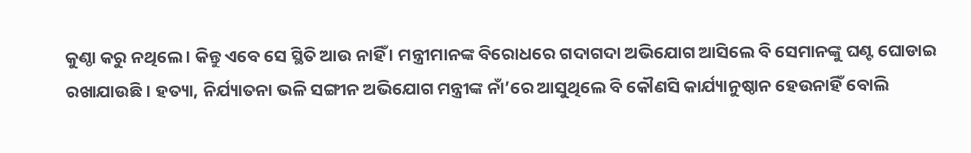କୁଣ୍ଠା କରୁ ନଥିଲେ । କିନ୍ତୁ ଏବେ ସେ ସ୍ଥିତି ଆଉ ନାହିଁ । ମନ୍ତ୍ରୀମାନଙ୍କ ବିରୋଧରେ ଗଦାଗଦା ଅଭିଯୋଗ ଆସିଲେ ବି ସେମାନଙ୍କୁ ଘଣ୍ଟ ଘୋଡାଇ ରଖାଯାଉଛି । ହତ୍ୟା, ନିର୍ଯ୍ୟାତନା ଭଳି ସଙ୍ଗୀନ ଅଭିଯୋଗ ମନ୍ତ୍ରୀଙ୍କ ନାଁ’ରେ ଆସୁଥିଲେ ବି କୌଣସି କାର୍ଯ୍ୟାନୁଷ୍ଠାନ ହେଉନାହିଁ ବୋଲି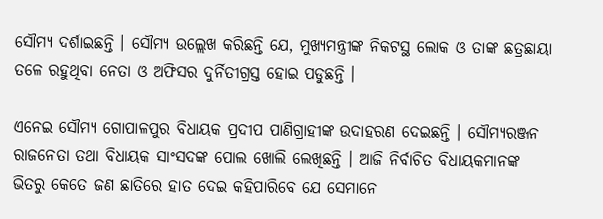ସୌମ୍ୟ ଦର୍ଶାଇଛନ୍ତି । ସୌମ୍ୟ ଉଲ୍ଲେଖ କରିଛନ୍ତି ଯେ, ମୁଖ୍ୟମନ୍ତ୍ରୀଙ୍କ ନିକଟସ୍ଥ ଲୋକ ଓ ତାଙ୍କ ଛତ୍ରଛାୟା ତଳେ ରହୁଥିବା ନେତା ଓ ଅଫିସର ଦୁର୍ନିତୀଗ୍ରସ୍ତ ହୋଇ ପଡୁଛନ୍ତି ।

ଏନେଇ ସୌମ୍ୟ ଗୋପାଳପୁର ବିଧାୟକ ପ୍ରଦୀପ ପାଣିଗ୍ରାହୀଙ୍କ ଉଦାହରଣ ଦେଇଛନ୍ତି । ସୌମ୍ୟରଞ୍ଜନ ରାଜନେତା ତଥା ବିଧାୟକ ସାଂସଦଙ୍କ ପୋଲ ଖୋଲି ଲେଖିଛନ୍ତି । ଆଜି ନିର୍ବାଚିତ ବିଧାୟକମାନଙ୍କ ଭିତରୁ କେତେ ଜଣ ଛାତିରେ ହାତ ଦେଇ କହିପାରିବେ ଯେ ସେମାନେ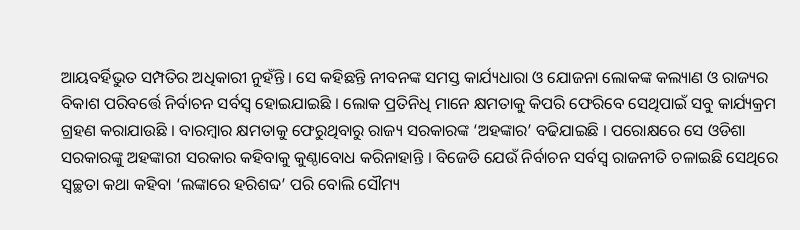ଆୟବର୍ହିଭୁତ ସମ୍ପତିର ଅଧିକାରୀ ନୁହଁନ୍ତି । ସେ କହିଛନ୍ତି ନୀବନଙ୍କ ସମସ୍ତ କାର୍ଯ୍ୟଧାରା ଓ ଯୋଜନା ଲୋକଙ୍କ କଲ୍ୟାଣ ଓ ରାଜ୍ୟର ବିକାଶ ପରିବର୍ତ୍ତେ ନିର୍ବାଚନ ସର୍ବସ୍ବ ହୋଇଯାଇଛି । ଲୋକ ପ୍ରତିନିଧି ମାନେ କ୍ଷମତାକୁ କିପରି ଫେରିବେ ସେଥିପାଇଁ ସବୁ କାର୍ଯ୍ୟକ୍ରମ ଗ୍ରହଣ କରାଯାଉଛି । ବାରମ୍ବାର କ୍ଷମତାକୁ ଫେରୁଥିବାରୁ ରାଜ୍ୟ ସରକାରଙ୍କ ‘ଅହଙ୍କାର’ ବଢିଯାଇଛି । ପରୋକ୍ଷରେ ସେ ଓଡିଶା ସରକାରଙ୍କୁ ଅହଙ୍କାରୀ ସରକାର କହିବାକୁ କୁଣ୍ଠାବୋଧ କରିନାହାନ୍ତି । ବିଜେଡି ଯେଉଁ ନିର୍ବାଚନ ସର୍ବସ୍ବ ରାଜନୀତି ଚଳାଇଛି ସେଥିରେ ସ୍ବଚ୍ଛତା କଥା କହିବା ‘ଲଙ୍କାରେ ହରିଶବ୍ଦ’ ପରି ବୋଲି ସୌମ୍ୟ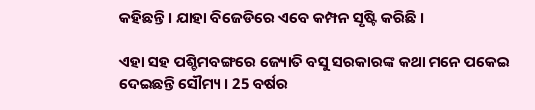କହିଛନ୍ତି । ଯାହା ବିଜେଡିରେ ଏବେ କମ୍ପନ ସୃଷ୍ଟି କରିଛି ।

ଏହା ସହ ପଶ୍ଚିମବଙ୍ଗରେ ଜ୍ୟୋତି ବସୁ ସରକାରଙ୍କ କଥା ମନେ ପକେଇ ଦେଇଛନ୍ତି ସୌମ୍ୟ । 25 ବର୍ଷର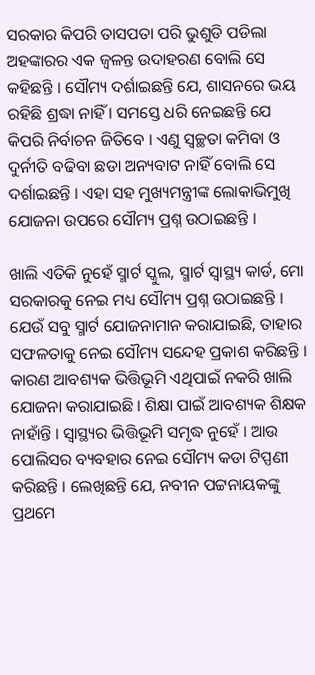ସରକାର କିପରି ତାସପତା ପରି ଭୁଶୁଡି ପଡିଲା ଅହଙ୍କାରର ଏକ ଜ୍ବଳନ୍ତ ଉଦାହରଣ ବୋଲି ସେ କହିଛନ୍ତି । ସୌମ୍ୟ ଦର୍ଶାଇଛନ୍ତି ଯେ, ଶାସନରେ ଭୟ ରହିଛି ଶ୍ରଦ୍ଧା ନାହିଁ । ସମସ୍ତେ ଧରି ନେଇଛନ୍ତି ଯେ କିପରି ନିର୍ବାଚନ ଜିତିବେ । ଏଣୁ ସ୍ବଚ୍ଛତା କମିବା ଓ ଦୁର୍ନୀତି ବଢିବା ଛଡା ଅନ୍ୟବାଟ ନାହିଁ ବୋଲି ସେ ଦର୍ଶାଇଛନ୍ତି । ଏହା ସହ ମୁଖ୍ୟମନ୍ତ୍ରୀଙ୍କ ଲୋକାଭିମୁଖି ଯୋଜନା ଉପରେ ସୌମ୍ୟ ପ୍ରଶ୍ନ ଉଠାଇଛନ୍ତି ।

ଖାଲି ଏତିକି ନୁହେଁ ସ୍ମାର୍ଟ ସ୍କୁଲ, ସ୍ମାର୍ଟ ସ୍ବାସ୍ଥ୍ୟ କାର୍ଡ, ମୋ ସରକାରକୁ ନେଇ ମଧ୍ୟ ସୌମ୍ୟ ପ୍ରଶ୍ନ ଉଠାଇଛନ୍ତି । ଯେଉଁ ସବୁ ସ୍ମାର୍ଟ ଯୋଜନାମାନ କରାଯାଇଛି, ତାହାର ସଫଳତାକୁ ନେଇ ସୌମ୍ୟ ସନ୍ଦେହ ପ୍ରକାଶ କରିଛନ୍ତି । କାରଣ ଆବଶ୍ୟକ ଭିତ୍ତିଭୂମି ଏଥିପାଇଁ ନକରି ଖାଲି ଯୋଜନା କରାଯାଇଛି । ଶିକ୍ଷା ପାଇଁ ଆବଶ୍ୟକ ଶିକ୍ଷକ ନାହାଁନ୍ତି । ସ୍ବାସ୍ଥ୍ୟର ଭିତ୍ତିଭୂମି ସମୃଦ୍ଧ ନୁହେଁ । ଆଉ ପୋଲିସର ବ୍ୟବହାର ନେଇ ସୌମ୍ୟ କଡା ଟିପ୍ପଣୀ କରିଛନ୍ତି । ଲେଖିଛନ୍ତି ଯେ, ନବୀନ ପଟ୍ଟନାୟକଙ୍କୁ ପ୍ରଥମେ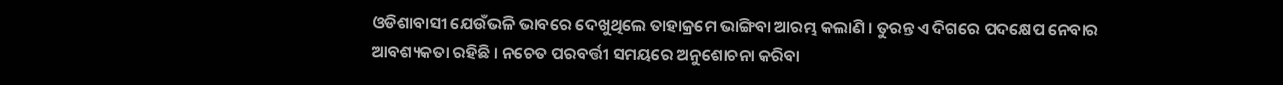ଓଡିଶାବାସୀ ଯେଉଁଭଳି ଭାବରେ ଦେଖୁଥିଲେ ତାହାକ୍ରମେ ଭାଙ୍ଗିବା ଆରମ୍ଭ କଲାଣି । ତୁରନ୍ତ ଏ ଦିଗରେ ପଦକ୍ଷେପ ନେବାର ଆବଶ୍ୟକତା ରହିଛି । ନଚେତ ପରବର୍ତ୍ତୀ ସମୟରେ ଅନୁଶୋଚନା କରିବା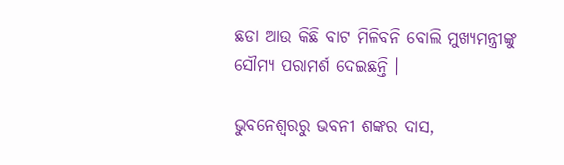ଛଡା ଆଉ କିଛି ବାଟ ମିଳିବନି ବୋଲି ମୁଖ୍ୟମନ୍ତ୍ରୀଙ୍କୁ ସୌମ୍ୟ ପରାମର୍ଶ ଦେଇଛନ୍ତି ।

ଭୁବନେଶ୍ବରରୁ ଭବନୀ ଶଙ୍କର ଦାସ,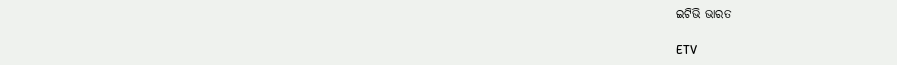ଇଟିଭି ଭାରତ

ETV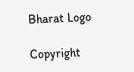Bharat Logo

Copyright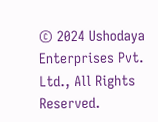© 2024 Ushodaya Enterprises Pvt. Ltd., All Rights Reserved.